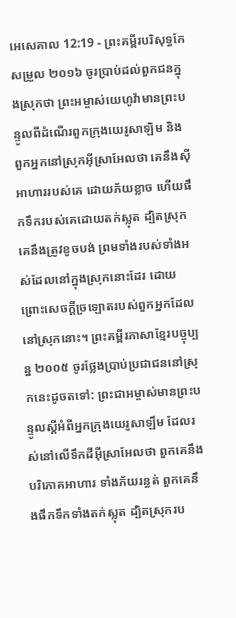អេសេគាល 12:19 - ព្រះគម្ពីរបរិសុទ្ធកែសម្រួល ២០១៦ ចូរប្រាប់ដល់ពួកជនក្នុងស្រុកថា ព្រះអម្ចាស់យេហូវ៉ាមានព្រះបន្ទូលពីដំណើរពួកក្រុងយេរូសាឡិម និងពួកអ្នកនៅស្រុកអ៊ីស្រាអែលថា គេនឹងស៊ីអាហាររបស់គេ ដោយភ័យខ្លាច ហើយផឹកទឹករបស់គេដោយតក់ស្លុត ដ្បិតស្រុកគេនឹងត្រូវខូចបង់ ព្រមទាំងរបស់ទាំងអស់ដែលនៅក្នុងស្រុកនោះដែរ ដោយព្រោះសេចក្ដីច្រឡោតរបស់ពួកអ្នកដែលនៅស្រុកនោះ។ ព្រះគម្ពីរភាសាខ្មែរបច្ចុប្បន្ន ២០០៥ ចូរថ្លែងប្រាប់ប្រជាជននៅស្រុកនេះដូចតទៅ: ព្រះជាអម្ចាស់មានព្រះបន្ទូលស្ដីអំពីអ្នកក្រុងយេរូសាឡឹម ដែលរស់នៅលើទឹកដីអ៊ីស្រាអែលថា ពួកគេនឹងបរិភោគអាហារ ទាំងភ័យរន្ធត់ ពួកគេនឹងផឹកទឹកទាំងតក់ស្លុត ដ្បិតស្រុករប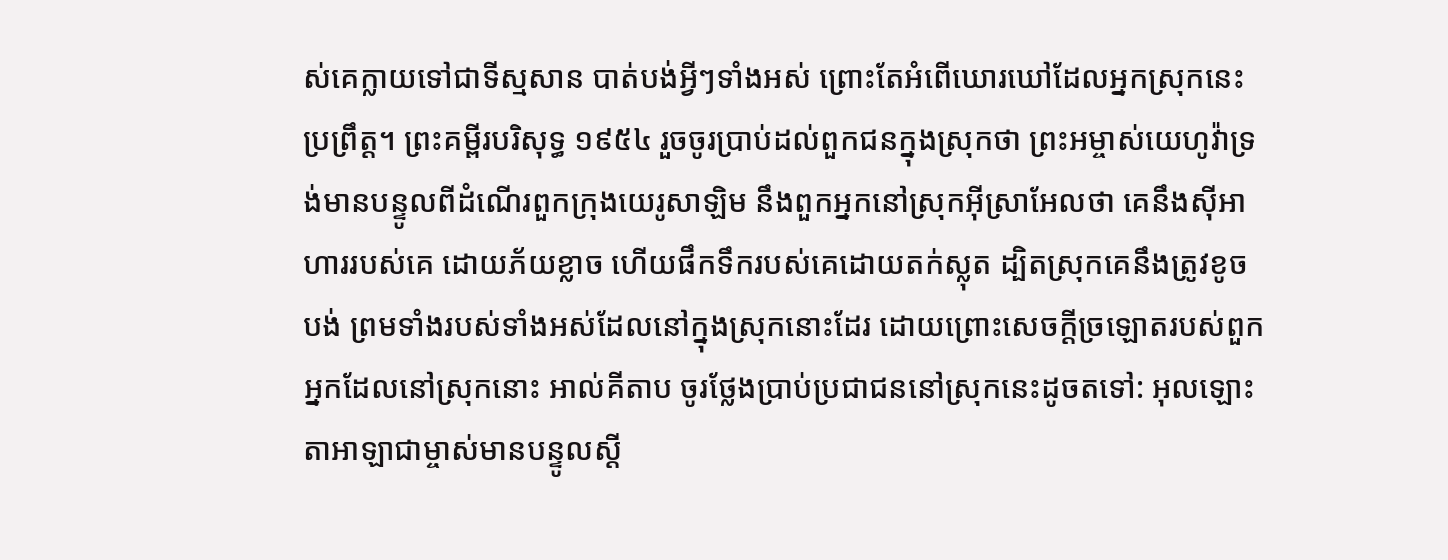ស់គេក្លាយទៅជាទីស្មសាន បាត់បង់អ្វីៗទាំងអស់ ព្រោះតែអំពើឃោរឃៅដែលអ្នកស្រុកនេះប្រព្រឹត្ត។ ព្រះគម្ពីរបរិសុទ្ធ ១៩៥៤ រួចចូរប្រាប់ដល់ពួកជនក្នុងស្រុកថា ព្រះអម្ចាស់យេហូវ៉ាទ្រង់មានបន្ទូលពីដំណើរពួកក្រុងយេរូសាឡិម នឹងពួកអ្នកនៅស្រុកអ៊ីស្រាអែលថា គេនឹងស៊ីអាហាររបស់គេ ដោយភ័យខ្លាច ហើយផឹកទឹករបស់គេដោយតក់ស្លុត ដ្បិតស្រុកគេនឹងត្រូវខូចបង់ ព្រមទាំងរបស់ទាំងអស់ដែលនៅក្នុងស្រុកនោះដែរ ដោយព្រោះសេចក្ដីច្រឡោតរបស់ពួកអ្នកដែលនៅស្រុកនោះ អាល់គីតាប ចូរថ្លែងប្រាប់ប្រជាជននៅស្រុកនេះដូចតទៅ: អុលឡោះតាអាឡាជាម្ចាស់មានបន្ទូលស្ដី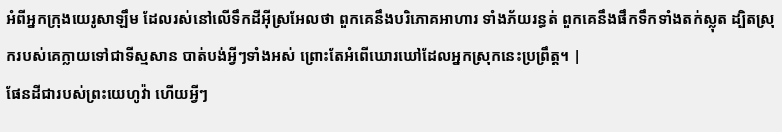អំពីអ្នកក្រុងយេរូសាឡឹម ដែលរស់នៅលើទឹកដីអ៊ីស្រអែលថា ពួកគេនឹងបរិភោគអាហារ ទាំងភ័យរន្ធត់ ពួកគេនឹងផឹកទឹកទាំងតក់ស្លុត ដ្បិតស្រុករបស់គេក្លាយទៅជាទីស្មសាន បាត់បង់អ្វីៗទាំងអស់ ព្រោះតែអំពើឃោរឃៅដែលអ្នកស្រុកនេះប្រព្រឹត្ត។ |
ផែនដីជារបស់ព្រះយេហូវ៉ា ហើយអ្វីៗ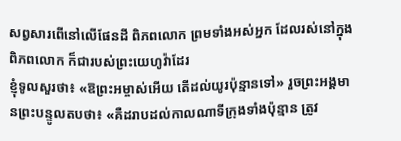សព្វសារពើនៅលើផែនដី ពិភពលោក ព្រមទាំងអស់អ្នក ដែលរស់នៅក្នុងពិភពលោក ក៏ជារបស់ព្រះយេហូវ៉ាដែរ
ខ្ញុំទូលសួរថា៖ «ឱព្រះអម្ចាស់អើយ តើដល់យូរប៉ុន្មានទៅ» រួចព្រះអង្គមានព្រះបន្ទូលតបថា៖ «គឺដរាបដល់កាលណាទីក្រុងទាំងប៉ុន្មាន ត្រូវ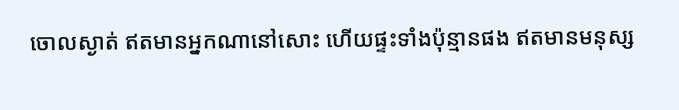ចោលស្ងាត់ ឥតមានអ្នកណានៅសោះ ហើយផ្ទះទាំងប៉ុន្មានផង ឥតមានមនុស្ស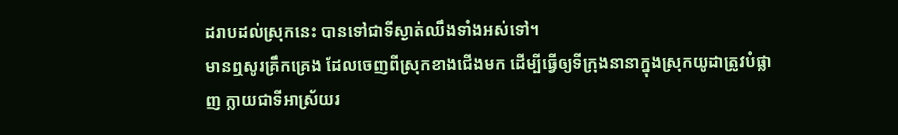ដរាបដល់ស្រុកនេះ បានទៅជាទីស្ងាត់ឈឹងទាំងអស់ទៅ។
មានឮសូរគ្រឹកគ្រេង ដែលចេញពីស្រុកខាងជើងមក ដើម្បីធ្វើឲ្យទីក្រុងនានាក្នុងស្រុកយូដាត្រូវបំផ្លាញ ក្លាយជាទីអាស្រ័យរ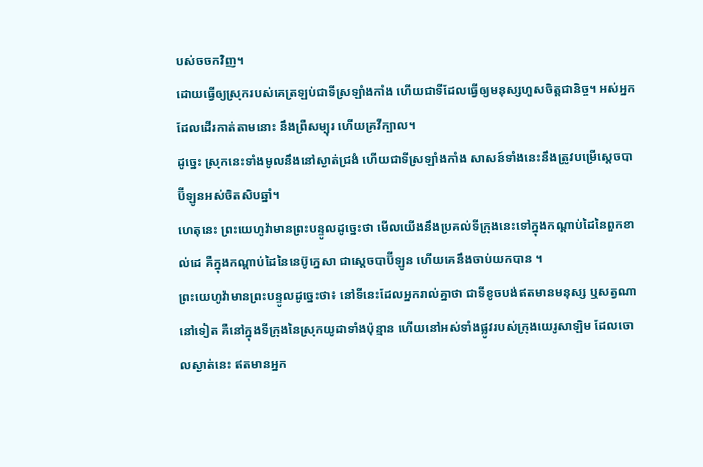បស់ចចកវិញ។
ដោយធ្វើឲ្យស្រុករបស់គេត្រឡប់ជាទីស្រឡាំងកាំង ហើយជាទីដែលធ្វើឲ្យមនុស្សហួសចិត្តជានិច្ច។ អស់អ្នកដែលដើរកាត់តាមនោះ នឹងព្រឺសម្បុរ ហើយគ្រវីក្បាល។
ដូច្នេះ ស្រុកនេះទាំងមូលនឹងនៅស្ងាត់ជ្រងំ ហើយជាទីស្រឡាំងកាំង សាសន៍ទាំងនេះនឹងត្រូវបម្រើស្តេចបាប៊ីឡូនអស់ចិតសិបឆ្នាំ។
ហេតុនេះ ព្រះយេហូវ៉ាមានព្រះបន្ទូលដូច្នេះថា មើលយើងនឹងប្រគល់ទីក្រុងនេះទៅក្នុងកណ្ដាប់ដៃនៃពួកខាល់ដេ គឺក្នុងកណ្ដាប់ដៃនៃនេប៊ូក្នេសា ជាស្តេចបាប៊ីឡូន ហើយគេនឹងចាប់យកបាន ។
ព្រះយេហូវ៉ាមានព្រះបន្ទូលដូច្នេះថា៖ នៅទីនេះដែលអ្នករាល់គ្នាថា ជាទីខូចបង់ឥតមានមនុស្ស ឬសត្វណានៅទៀត គឺនៅក្នុងទីក្រុងនៃស្រុកយូដាទាំងប៉ុន្មាន ហើយនៅអស់ទាំងផ្លូវរបស់ក្រុងយេរូសាឡិម ដែលចោលស្ងាត់នេះ ឥតមានអ្នក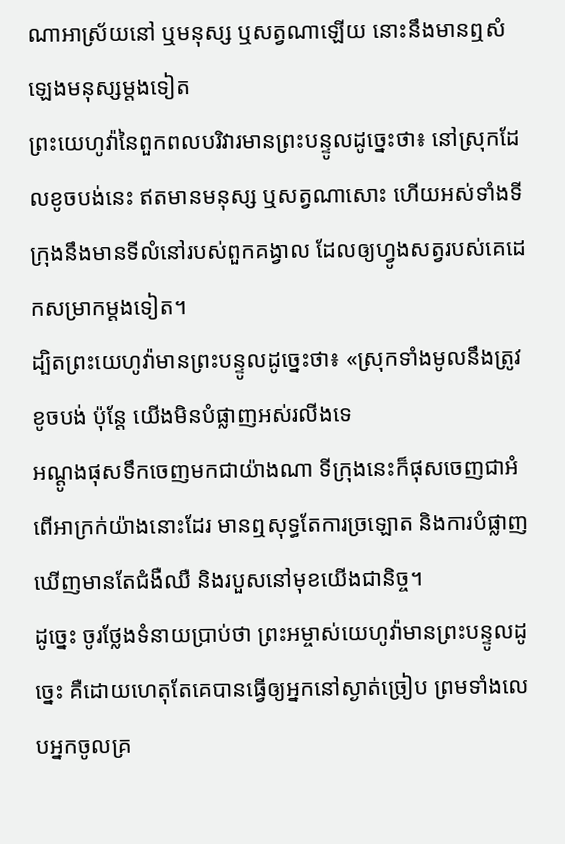ណាអាស្រ័យនៅ ឬមនុស្ស ឬសត្វណាឡើយ នោះនឹងមានឮសំឡេងមនុស្សម្តងទៀត
ព្រះយេហូវ៉ានៃពួកពលបរិវារមានព្រះបន្ទូលដូច្នេះថា៖ នៅស្រុកដែលខូចបង់នេះ ឥតមានមនុស្ស ឬសត្វណាសោះ ហើយអស់ទាំងទីក្រុងនឹងមានទីលំនៅរបស់ពួកគង្វាល ដែលឲ្យហ្វូងសត្វរបស់គេដេកសម្រាកម្តងទៀត។
ដ្បិតព្រះយេហូវ៉ាមានព្រះបន្ទូលដូច្នេះថា៖ «ស្រុកទាំងមូលនឹងត្រូវខូចបង់ ប៉ុន្តែ យើងមិនបំផ្លាញអស់រលីងទេ
អណ្តូងផុសទឹកចេញមកជាយ៉ាងណា ទីក្រុងនេះក៏ផុសចេញជាអំពើអាក្រក់យ៉ាងនោះដែរ មានឮសុទ្ធតែការច្រឡោត និងការបំផ្លាញ ឃើញមានតែជំងឺឈឺ និងរបួសនៅមុខយើងជានិច្ច។
ដូច្នេះ ចូរថ្លែងទំនាយប្រាប់ថា ព្រះអម្ចាស់យេហូវ៉ាមានព្រះបន្ទូលដូច្នេះ គឺដោយហេតុតែគេបានធ្វើឲ្យអ្នកនៅស្ងាត់ច្រៀប ព្រមទាំងលេបអ្នកចូលគ្រ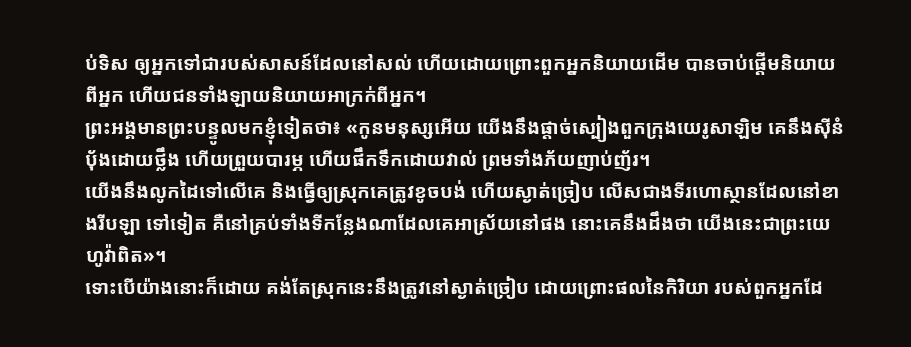ប់ទិស ឲ្យអ្នកទៅជារបស់សាសន៍ដែលនៅសល់ ហើយដោយព្រោះពួកអ្នកនិយាយដើម បានចាប់ផ្ដើមនិយាយពីអ្នក ហើយជនទាំងឡាយនិយាយអាក្រក់ពីអ្នក។
ព្រះអង្គមានព្រះបន្ទូលមកខ្ញុំទៀតថា៖ «កូនមនុស្សអើយ យើងនឹងផ្តាច់ស្បៀងពួកក្រុងយេរូសាឡិម គេនឹងស៊ីនំបុ័ងដោយថ្លឹង ហើយព្រួយបារម្ភ ហើយផឹកទឹកដោយវាល់ ព្រមទាំងភ័យញាប់ញ័រ។
យើងនឹងលូកដៃទៅលើគេ និងធ្វើឲ្យស្រុកគេត្រូវខូចបង់ ហើយស្ងាត់ច្រៀប លើសជាងទីរហោស្ថានដែលនៅខាងរីបឡា ទៅទៀត គឺនៅគ្រប់ទាំងទីកន្លែងណាដែលគេអាស្រ័យនៅផង នោះគេនឹងដឹងថា យើងនេះជាព្រះយេហូវ៉ាពិត»។
ទោះបើយ៉ាងនោះក៏ដោយ គង់តែស្រុកនេះនឹងត្រូវនៅស្ងាត់ច្រៀប ដោយព្រោះផលនៃកិរិយា របស់ពួកអ្នកដែ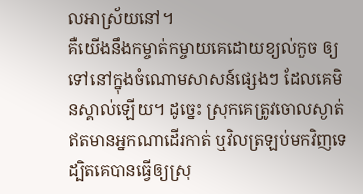លអាស្រ័យនៅ។
គឺយើងនឹងកម្ចាត់កម្ចាយគេដោយខ្យល់កួច ឲ្យទៅនៅក្នុងចំណោមសាសន៍ផ្សេងៗ ដែលគេមិនស្គាល់ឡើយ។ ដូច្នេះ ស្រុកគេត្រូវចោលស្ងាត់ ឥតមានអ្នកណាដើរកាត់ ឬវិលត្រឡប់មកវិញទេ ដ្បិតគេបានធ្វើឲ្យស្រុ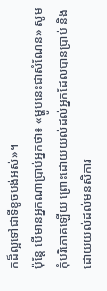កដ៏ល្អទៅជាទីខូចបង់អស់»។
ប៉ុន្តែ បើមានអ្នកណាប្រាប់អ្នកថា៖ «ម្ហូបនេះជាសំណែន» សូមកុំបរិភោគឡើយ ព្រោះដោយយល់ដល់អ្នកដែលបានប្រាប់ និងដោយយល់ដល់មនសិការ